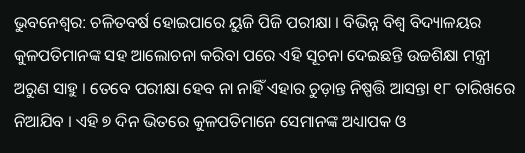ଭୁବନେଶ୍ବର: ଚଳିତବର୍ଷ ହୋଇପାରେ ୟୁଜି ପିଜି ପରୀକ୍ଷା । ବିଭିନ୍ନ ବିଶ୍ୱ ବିଦ୍ୟାଳୟର କୁଳପତିମାନଙ୍କ ସହ ଆଲୋଚନା କରିବା ପରେ ଏହି ସୂଚନା ଦେଇଛନ୍ତି ଉଚ୍ଚଶିକ୍ଷା ମନ୍ତ୍ରୀ ଅରୁଣ ସାହୁ । ତେବେ ପରୀକ୍ଷା ହେବ ନା ନାହିଁ ଏହାର ଚୁଡ଼ାନ୍ତ ନିଷ୍ପତ୍ତି ଆସନ୍ତା ୧୮ ତାରିଖରେ ନିଆଯିବ । ଏହି ୭ ଦିନ ଭିତରେ କୁଳପତିମାନେ ସେମାନଙ୍କ ଅଧ୍ୟାପକ ଓ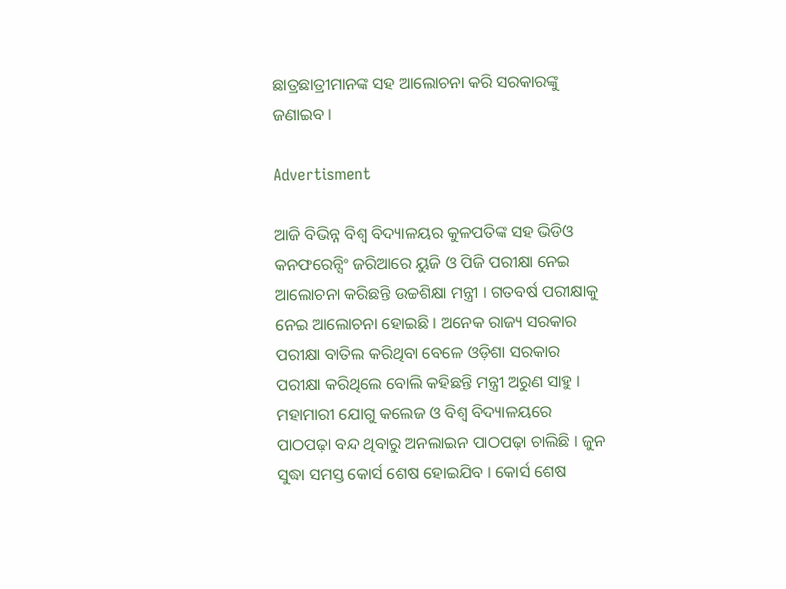ଛାତ୍ରଛାତ୍ରୀମାନଙ୍କ ସହ ଆଲୋଚନା କରି ସରକାରଙ୍କୁ ଜଣାଇବ ।

Advertisment

ଆଜି ବିଭିନ୍ନ ବିଶ୍ୱ ବିଦ୍ୟାଳୟର କୁଳପତିଙ୍କ ସହ ଭିଡିଓ କନଫରେନ୍ସିଂ ଜରିଆରେ ୟୁଜି ଓ ପିଜି ପରୀକ୍ଷା ନେଇ ଆଲୋଚନା କରିଛନ୍ତି ଉଚ୍ଚଶିକ୍ଷା ମନ୍ତ୍ରୀ । ଗତବର୍ଷ ପରୀକ୍ଷାକୁ ନେଇ ଆଲୋଚନା ହୋଇଛି । ଅନେକ ରାଜ୍ୟ ସରକାର ପରୀକ୍ଷା ବାତିଲ କରିଥିବା ବେଳେ ଓଡ଼ିଶା ସରକାର ପରୀକ୍ଷା କରିଥିଲେ ବୋଲି କହିଛନ୍ତି ମନ୍ତ୍ରୀ ଅରୁଣ ସାହୁ । ମହାମାରୀ ଯୋଗୁ କଲେଜ ଓ ବିଶ୍ୱ ବିଦ୍ୟାଳୟରେ ପାଠପଢ଼ା ବନ୍ଦ ଥିବାରୁ ଅନଲାଇନ ପାଠପଢ଼ା ଚାଲିଛି । ଜୁନ ସୁଦ୍ଧା ସମସ୍ତ କୋର୍ସ ଶେଷ ହୋଇଯିବ । କୋର୍ସ ଶେଷ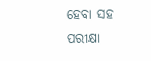ହେବା ସହ ପରୀକ୍ଷା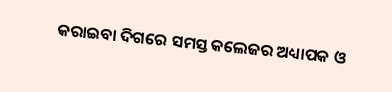କରାଇବା ଦିଗରେ ସମସ୍ତ କଲେଜର ଅଧ୍ୟାପକ ଓ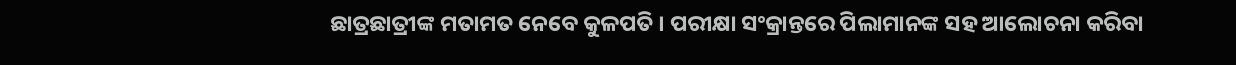ଛାତ୍ରଛାତ୍ରୀଙ୍କ ମତାମତ ନେବେ କୁଳପତି । ପରୀକ୍ଷା ସଂକ୍ରାନ୍ତରେ ପିଲାମାନଙ୍କ ସହ ଆଲୋଚନା କରିବା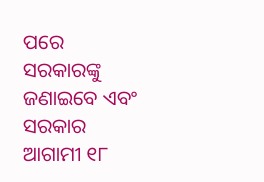ପରେ ସରକାରଙ୍କୁ ଜଣାଇବେ ଏବଂ ସରକାର ଆଗାମୀ ୧୮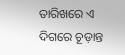ତାରିଖରେ ଏ ଦିଗରେ ଚୂଡ଼ାନ୍ତ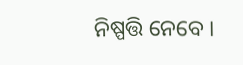ନିଷ୍ପତ୍ତି ନେବେ ।